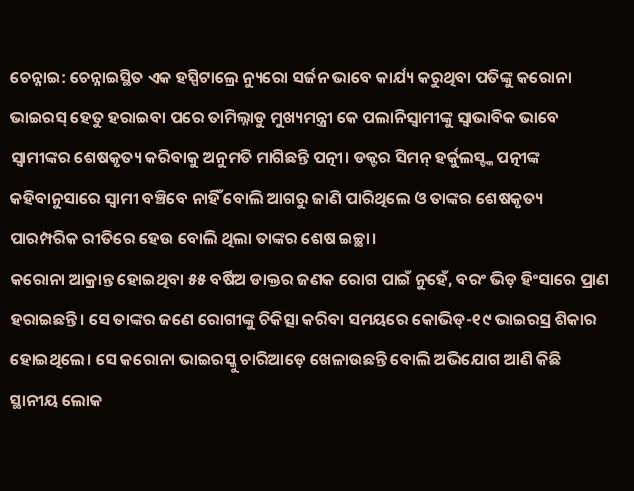ଚେନ୍ନାଇ: ଚେନ୍ନାଇସ୍ଥିତ ଏକ ହସ୍ପିଟାଲ୍ରେ ନ୍ୟୁରୋ ସର୍ଜନ ଭାବେ କାର୍ଯ୍ୟ କରୁଥିବା ପତିଙ୍କୁ କରୋନା ଭାଇରସ୍ ହେତୁ ହରାଇବା ପରେ ତାମିଲ୍ନାଡୁ ମୁଖ୍ୟମନ୍ତ୍ରୀ କେ ପଲାନିସ୍ବାମୀଙ୍କୁ ସ୍ବାଭାବିକ ଭାବେ ସ୍ବାମୀଙ୍କର ଶେଷକୃତ୍ୟ କରିବାକୁ ଅନୁମତି ମାଗିଛନ୍ତି ପତ୍ନୀ। ଡକ୍ଟର ସିମନ୍ ହର୍କୁଲସ୍ଙ୍କ ପତ୍ନୀଙ୍କ କହିବାନୁସାରେ ସ୍ବାମୀ ବଞ୍ଚିବେ ନାହିଁ ବୋଲି ଆଗରୁ ଜାଣି ପାରିଥିଲେ ଓ ତାଙ୍କର ଶେଷକୃତ୍ୟ ପାରମ୍ପରିକ ରୀତିରେ ହେଉ ବୋଲି ଥିଲା ତାଙ୍କର ଶେଷ ଇଚ୍ଛା।
କରୋନା ଆକ୍ରାନ୍ତ ହୋଇଥିବା ୫୫ ବର୍ଷିଅ ଡାକ୍ତର ଜଣକ ରୋଗ ପାଇଁ ନୁହେଁ, ବରଂ ଭିଡ଼ ହିଂସାରେ ପ୍ରାଣ ହରାଇଛନ୍ତି। ସେ ତାଙ୍କର ଜଣେ ରୋଗୀଙ୍କୁ ଚିକିତ୍ସା କରିବା ସମୟରେ କୋଭିଡ୍-୧୯ ଭାଇରସ୍ର ଶିକାର ହୋଇଥିଲେ। ସେ କରୋନା ଭାଇରସ୍କୁ ଚାରିଆଡ଼େ ଖେଳାଉଛନ୍ତି ବୋଲି ଅଭିଯୋଗ ଆଣି କିଛି ସ୍ଥାନୀୟ ଲୋକ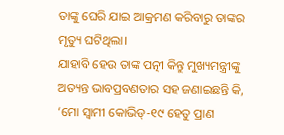ତାଙ୍କୁ ଘେରି ଯାଇ ଆକ୍ରମଣ କରିବାରୁ ତାଙ୍କର ମୃତ୍ୟୁ ଘଟିଥିଲା।
ଯାହାବି ହେଉ ତାଙ୍କ ପତ୍ନୀ କିନ୍ତୁ ମୁଖ୍ୟମନ୍ତ୍ରୀଙ୍କୁ ଅତ୍ୟନ୍ତ ଭାବପ୍ରବଣତାର ସହ ଜଣାଇଛନ୍ତି କି, ‘ମୋ ସ୍ବାମୀ କୋଭିଡ୍-୧୯ ହେତୁ ପ୍ରାଣ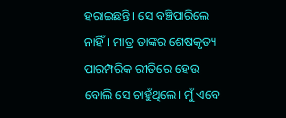ହରାଇଛନ୍ତି। ସେ ବଞ୍ଚିପାରିଲେ ନାହିଁ। ମାତ୍ର ତାଙ୍କର ଶେଷକୃତ୍ୟ ପାରମ୍ପରିକ ରୀତିରେ ହେଉ ବୋଲି ସେ ଚାହୁଁଥିଲେ। ମୁଁ ଏବେ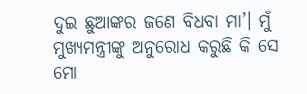ଦୁଇ ଛୁଆଙ୍କର ଜଣେ ବିଧବା ମା’। ମୁଁ ମୁଖ୍ୟମନ୍ତ୍ରୀଙ୍କୁ ଅନୁରୋଧ କରୁଛି କି ସେ ମୋ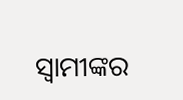ସ୍ବାମୀଙ୍କର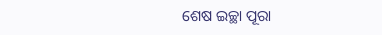ଶେଷ ଇଚ୍ଛା ପୂରା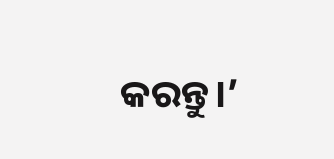କରନ୍ତୁ।’